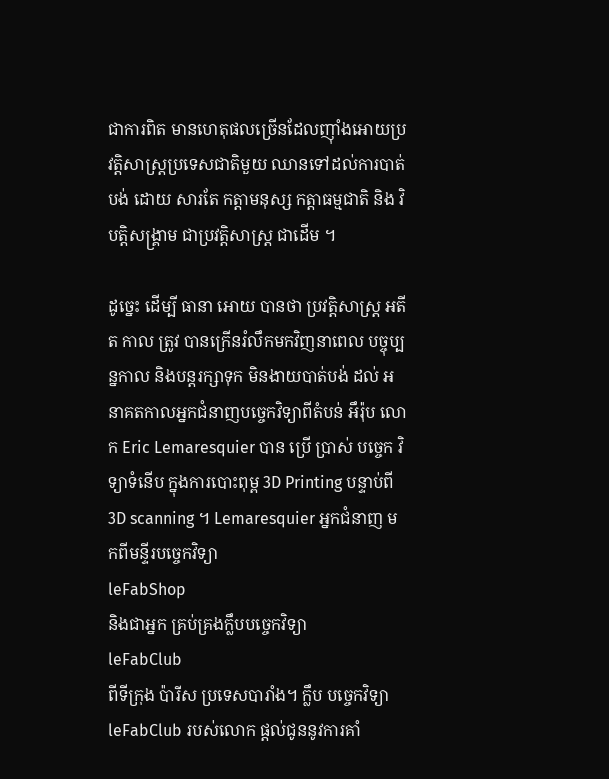ជាការពិត មានហេតុផលច្រើនដែលញ៉ាំងអោយប្រវត្តិសាស្រ្តប្រទេសជាតិមួយ ឈានទៅដល់ការបាត់បង់ ដោយ សារតែ កត្តាមនុស្ស កត្តាធម្មជាតិ និង វិបត្តិសង្គ្រាម ជាប្រវត្តិសាស្រ្ត ជាដើម ។

ដូច្នេះ ដើម្បី ធានា អោយ បានថា ប្រវត្តិសាស្រ្ត អតីត កាល ត្រូវ បានក្រើនរំលឹកមកវិញនាពេល បច្ចុប្បន្នកាល និងបន្តរក្សាទុក មិនងាយបាត់បង់ ដល់ អនាគតកាលអ្នកជំនាញបច្ចេកវិទ្យាពីតំបន់ អឹរ៉ុប លោក Eric Lemaresquier បាន ប្រើ ប្រាស់ បច្ចេក វិទ្យាទំនើប ក្នុងការបោះពុម្ព 3D Printing បន្ទាប់ពី 3D scanning ។ Lemaresquier អ្នកជំនាញ មកពីមន្ទីរបច្ចេកវិទ្យា
leFabShop
និងជាអ្នក គ្រប់គ្រងក្លឹបបច្ចេកវិទ្យា
leFabClub
ពីទីក្រុង ប៉ារីស ប្រទេសបារាំង។ ក្លឹប បច្ចេកវិទ្យា leFabClub របស់លោក ផ្តល់ជូននូវការគាំ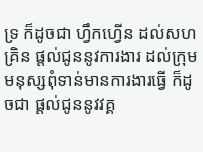ទ្រ ក៏ដូចជា ហ្វឹកហ្វើន ដល់សហគ្រិន ផ្តល់ជូននូវការងារ ដល់ក្រុម មនុស្សពុំទាន់មានការងារធ្វើ ក៏ដូចជា ផ្តល់ជូននូវវគ្គ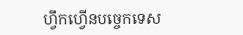ហ្វឹកហ្វើនបច្ចេកទេស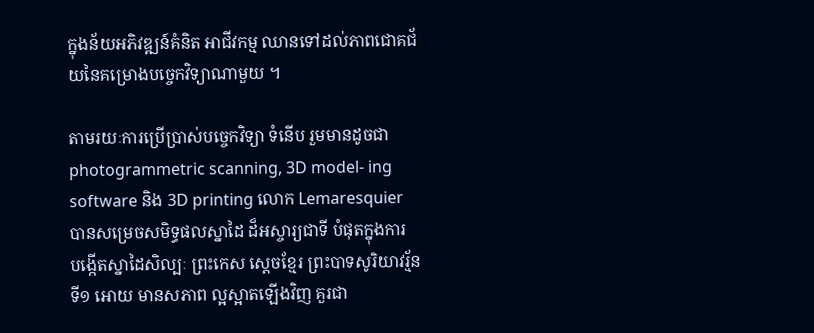ក្នុងន័យអភិវឌ្ឍន៍គំនិត អាជីវកម្ម ឈានទៅដល់ភាពជោគជ័យនៃគម្រោងបច្ចេកវិទ្យាណាមួយ ។

តាមរយៈការប្រើប្រាស់បច្ចេកវិទ្យា ទំនើប រួមមានដូចជា photogrammetric scanning, 3D model- ing software និង 3D printing លោក Lemaresquier បានសម្រេចសមិទ្ធផលស្នាដៃ ដ៏អស្ចារ្យជាទី បំផុតក្នុងការ បង្កើតស្នាដៃសិល្បៈ ព្រះកេស ស្តេចខ្មែរ ព្រះបាទសូរិយាវរ្ម័នទី១ អោយ មានសភាព ល្អស្អាតឡើងវិញ គួរជា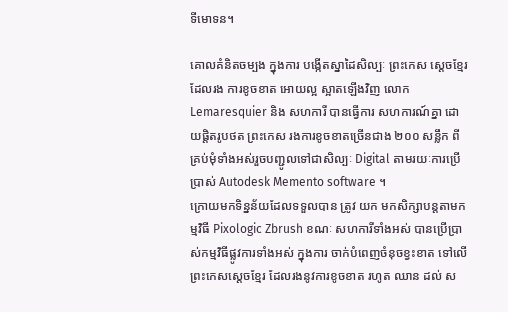ទីមោទន។

គោលគំនិតចម្បង ក្នុងការ បង្កើតស្នាដៃសិល្បៈ ព្រះកេស ស្តេចខ្មែរដែលរង ការខូចខាត អោយល្អ ស្អាតឡើងវិញ លោក Lemaresquier និង សហការី បានធ្វើការ សហការណ៍គ្នា ដោយផ្តិតរូបថត ព្រះកេស រងការខូចខាតច្រើនជាង ២០០ សន្លឹក ពីគ្រប់មុំទាំងអស់រួចបញ្ជូលទៅជាសិល្បៈ Digital តាមរយៈការប្រើប្រាស់ Autodesk Memento software ។
ក្រោយមកទិន្នន័យដែលទទួលបាន ត្រូវ យក មកសិក្សាបន្តតាមកម្មវិធី Pixologic Zbrush ខណៈ សហការីទាំងអស់ បានប្រើប្រាស់កម្មវិធីផ្លូវការទាំងអស់ ក្នុងការ ចាក់បំពេញចំនុចខ្វះខាត ទៅលើ ព្រះកេសស្តេចខ្មែរ ដែលរងនូវការខូចខាត រហូត ឈាន ដល់ ស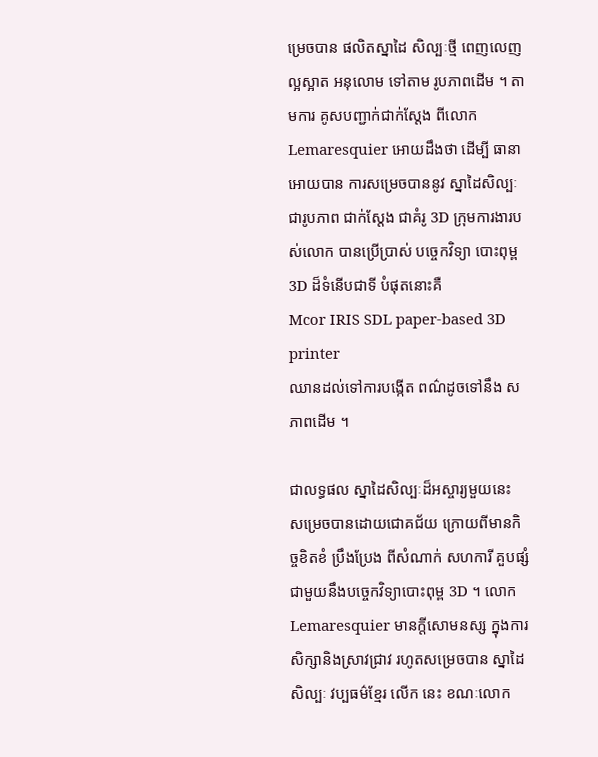ម្រេចបាន ផលិតស្នាដៃ សិល្បៈថ្មី ពេញលេញ ល្អស្អាត អនុលោម ទៅតាម រូបភាពដើម ។ តាមការ គូសបញ្ជាក់ជាក់ស្តែង ពីលោក Lemaresquier អោយដឹងថា ដើម្បី ធានា អោយបាន ការសម្រេចបាននូវ ស្នាដៃសិល្បៈជារូបភាព ជាក់ស្តែង ជាគំរូ 3D ក្រុមការងារបស់លោក បានប្រើប្រាស់ បច្ចេកវិទ្យា បោះពុម្ព 3D ដ៏ទំនើបជាទី បំផុតនោះគឺ
Mcor IRIS SDL paper-based 3D printer
ឈានដល់ទៅការបង្កើត ពណ៌ដូចទៅនឹង សភាពដើម ។

ជាលទ្ធផល ស្នាដៃសិល្បៈដ៏អស្ចារ្យមួយនេះ សម្រេចបានដោយជោគជ័យ ក្រោយពីមានកិច្ចខិតខំ ប្រឹងប្រែង ពីសំណាក់ សហការី គួបផ្សំជាមួយនឹងបច្ចេកវិទ្យាបោះពុម្ព 3D ។ លោក Lemaresquier មានក្តីសោមនស្ស ក្នុងការសិក្សានិងស្រាវជ្រាវ រហូតសម្រេចបាន ស្នាដៃ សិល្បៈ វប្បធម៌ខ្មែរ លើក នេះ ខណៈលោក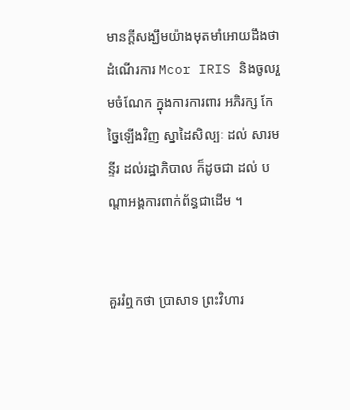មានក្តីសង្ឃឹមយ៉ាងមុតមាំអោយដឹងថាដំណើរការ Mcor IRIS និងចូលរួមចំណែក ក្នុងការការពារ អភិរក្ស កែច្នៃឡើងវិញ ស្នាដៃសិល្បៈ ដល់ សារមន្ទីរ ដល់រដ្ឋាភិបាល ក៏ដូចជា ដល់ បណ្តាអង្គការពាក់ព័ន្ធជាដើម ។


គួររំឮកថា ប្រាសាទ ព្រះវិហារ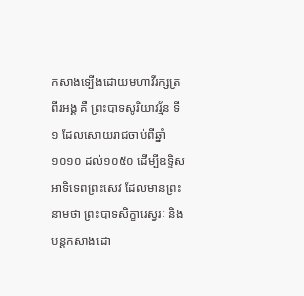កសាងទ្បើងដោយមហាវីរក្សត្រ ពីរអង្គ គឺ ព្រះបាទសូរិយាវរ្ម័ន ទី ១ ដែលសោយរាជចាប់ពីឆ្នាំ១០១០ ដល់១០៥០ ដើម្បីឧទ្ទិសអាទិទេពព្រះសេវ ដែលមានព្រះនាមថា ព្រះបាទសិក្ខារេស្វរៈ និង បន្តកសាងដោ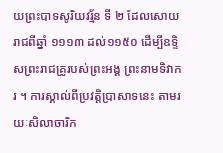យព្រះបាទសូរិយវរ្ម័ន ទី ២ ដែលសោយរាជពីឆ្នាំ ១១១៣ ដល់១១៥០ ដើម្បីឧទ្ទិសព្រះរាជគ្រូរបស់ព្រះអង្គ ព្រះនាមទិវាករ ។ ការស្គាល់ពីប្រវត្តិប្រាសាទនេះ តាមរយៈសិលាចារិក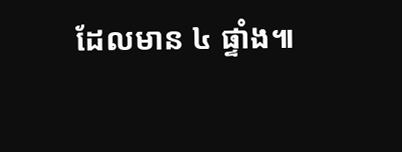ដែលមាន ៤ ផ្ទាំង៕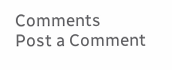Comments
Post a Comment